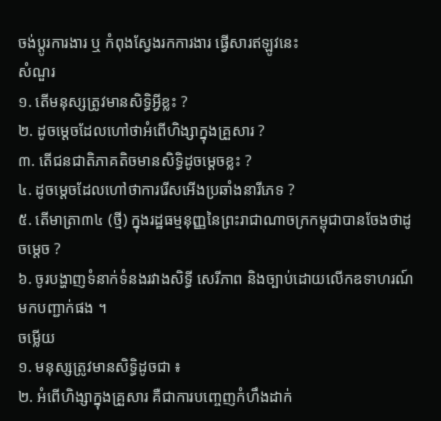ចង់ប្តូរការងារ ឬ កំពុងស្វែងរកការងារ ផ្វើសារឥឡូវនេះ
សំណួរ
១. តើមនុស្សត្រូវមានសិទ្ធិអ្វីខ្លះ ?
២. ដូចម្ដេចដែលហៅថាអំពើហិង្សាក្នុងគ្រួសារ ?
៣. តើជនជាតិភាគតិចមានសិទ្ធិដូចម្តេចខ្លះ ?
៤. ដូចម្ដេចដែលហៅថាការរើសអើងប្រឆាំងនារីភេទ ?
៥. តើមាត្រា៣៤ (ថ្មី) ក្នុងរដ្ឋធម្មនុញ្ញនៃព្រះរាជាណាចក្រកម្ពុជាបានចែងថាដូចម្តេច ?
៦. ចូរបង្ហាញទំនាក់ទំនងរវាងសិទ្ធី សេរីភាព និងច្បាប់ដោយលើកឧទាហរណ៍មកបញ្ជាក់ផង ។
ចម្លើយ
១. មនុស្សត្រូវមានសិទ្ធិដូចជា ៖
២. អំពើហិង្សាក្នុងគ្រួសារ គឺជាការបញ្ចេញកំហឹងដាក់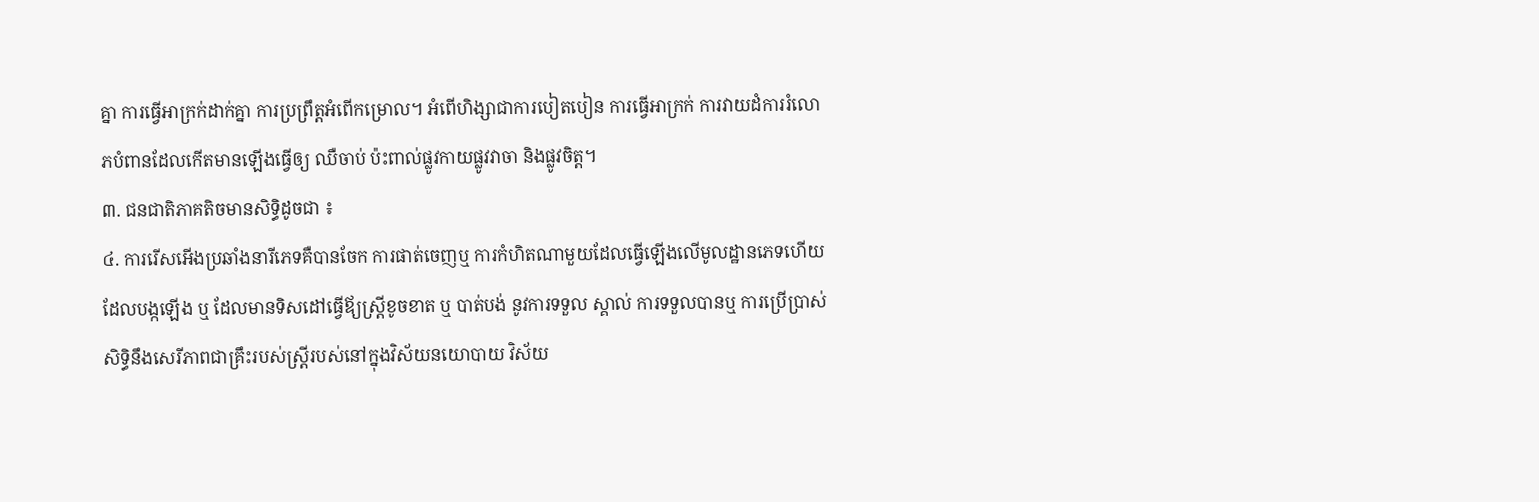គ្នា ការធ្វើអាក្រក់ដាក់គ្នា ការប្រព្រឹត្តអំពើកម្រោល។ អំពើហិង្សាជាការបៀតបៀន ការធ្វើអាក្រក់ ការវាយដំការរំលោភបំពានដែលកើតមានឡើងធ្វើឲ្យ ឈឺចាប់ ប៉ះពាល់ផ្លូវកាយផ្លូវវាចា និងផ្លូវចិត្ត។
៣. ជនជាតិភាគតិចមានសិទ្ធិដូចជា ៖
៤. ការរើសអើងប្រឆាំងនារីភេទគឺបានចែក ការផាត់ចេញឬ ការកំហិតណាមួយដែលធ្វើឡើងលើមូលដ្ឋានភេទហើយដែលបង្កឡើង ឬ ដែលមានទិសដៅធ្វើឪ្យស្រ្ដីខូចខាត ឬ បាត់បង់ នូវការទទួល ស្គាល់ ការទទួលបានឬ ការប្រើប្រាស់សិទ្ធិនឹងសេរីភាពជាគ្រឹះរបស់ស្រ្ដីរបស់នៅក្នុងវិស័យនយោបាយ វិស័យ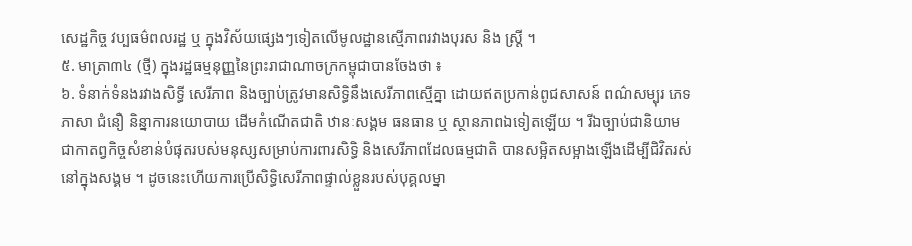សេដ្ឋកិច្ច វប្បធម៌ពលរដ្ឋ ឬ ក្នុងវិស័យផ្សេងៗទៀតលើមូលដ្ឋានស្មើភាពរវាងបុរស និង ស្រ្ដី ។
៥. មាត្រា៣៤ (ថ្មី) ក្នុងរដ្ឋធម្មនុញ្ញនៃព្រះរាជាណាចក្រកម្ពុជាបានចែងថា ៖
៦. ទំនាក់ទំនងរវាងសិទ្ធី សេរីភាព និងច្បាប់ត្រូវមានសិទ្ធិនឹងសេរីភាពស្មើគ្នា ដោយឥតប្រកាន់ពូជសាសន៍ ពណ៌សម្បុរ ភេទ ភាសា ជំនឿ និន្នាការនយោបាយ ដើមកំណើតជាតិ ឋានៈសង្គម ធនធាន ឬ ស្ថានភាពឯទៀតឡើយ ។ រីឯច្បាប់ជានិយាមជាកាតព្វកិច្ចសំខាន់បំផុតរបស់មនុស្សសម្រាប់ការពារសិទ្ធិ និងសេរីភាពដែលធម្មជាតិ បានសម្អិតសម្អាងឡើងដើម្បីជិវិតរស់នៅក្នុងសង្គម ។ ដូចនេះហើយការប្រើសិទ្ធិសេរីភាពផ្ទាល់ខ្លួនរបស់បុគ្គលម្នា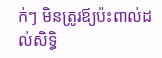ក់ៗ មិនត្រូរឪ្យប៉ះពាល់ដល់សិទ្ធិ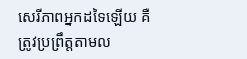សេរីភាពអ្នកដទៃឡើយ គឺត្រូវប្រព្រឹត្តតាមល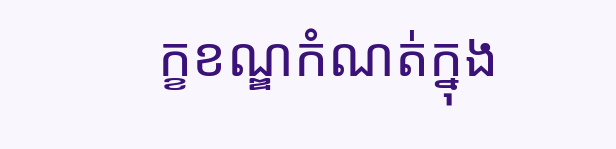ក្ខខណ្ឌកំណត់ក្នុង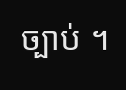ច្បាប់ ។